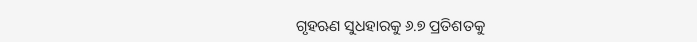ଗୃହଋଣ ସୁଧହାରକୁ ୬.୭ ପ୍ରତିଶତକୁ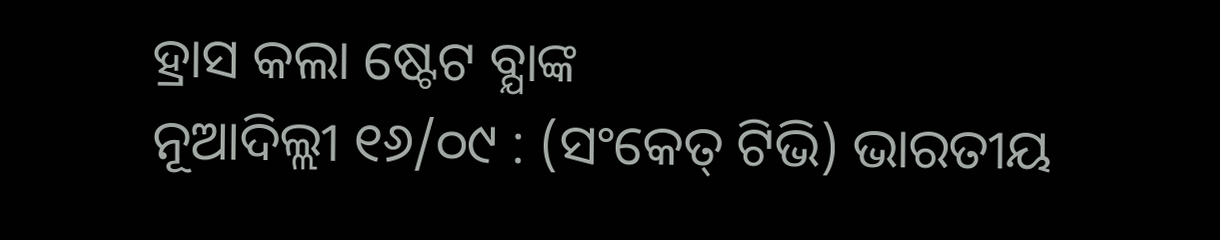ହ୍ରାସ କଲା ଷ୍ଟେଟ ବ୍ଯାଙ୍କ
ନୂଆଦିଲ୍ଲୀ ୧୬/୦୯ : (ସଂକେତ୍ ଟିଭି) ଭାରତୀୟ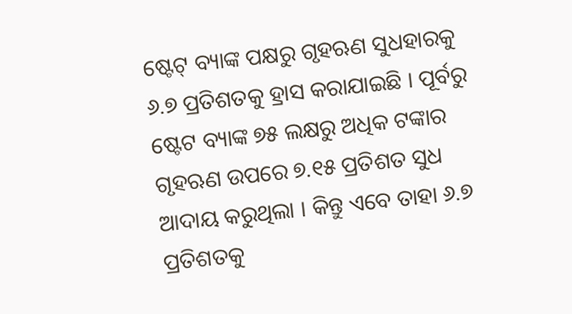ଷ୍ଟେଟ୍ ବ୍ୟାଙ୍କ ପକ୍ଷରୁ ଗୃହଋଣ ସୁଧହାରକୁ ୬.୭ ପ୍ରତିଶତକୁ ହ୍ରାସ କରାଯାଇଛି । ପୂର୍ବରୁ ଷ୍ଟେଟ ବ୍ୟାଙ୍କ ୭୫ ଲକ୍ଷରୁ ଅଧିକ ଟଙ୍କାର ଗୃହଋଣ ଉପରେ ୭.୧୫ ପ୍ରତିଶତ ସୁଧ ଆଦାୟ କରୁଥିଲା । କିନ୍ତୁ ଏବେ ତାହା ୬.୭ ପ୍ରତିଶତକୁ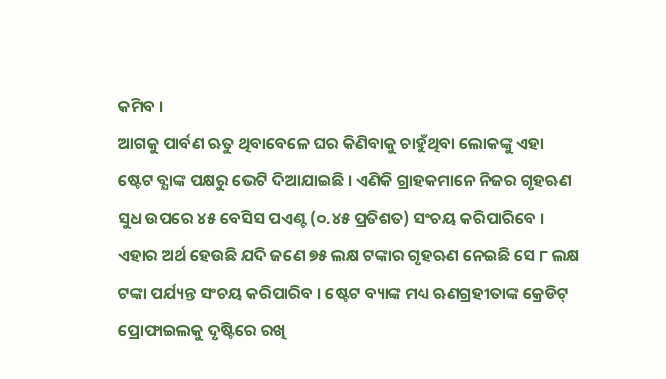କମିବ ।
ଆଗକୁ ପାର୍ବଣ ଋତୁ ଥିବାବେଳେ ଘର କିଣିବାକୁ ଚାହୁଁଥିବା ଲୋକଙ୍କୁ ଏହା ଷ୍ଟେଟ ବ୍ଯାଙ୍କ ପକ୍ଷରୁ ଭେଟି ଦିଆଯାଇଛି । ଏଣିକି ଗ୍ରାହକମାନେ ନିଜର ଗୃହଋଣ ସୁଧ ଉପରେ ୪୫ ବେସିସ ପଏଣ୍ଟ (୦.୪୫ ପ୍ରତିଶତ) ସଂଚୟ କରିପାରିବେ । ଏହାର ଅର୍ଥ ହେଉଛି ଯଦି ଜଣେ ୭୫ ଲକ୍ଷ ଟଙ୍କାର ଗୃହଋଣ ନେଇଛି ସେ ୮ ଲକ୍ଷ ଟଙ୍କା ପର୍ଯ୍ୟନ୍ତ ସଂଚୟ କରିପାରିବ । ଷ୍ଟେଟ ବ୍ୟାଙ୍କ ମଧ୍ୟ ଋଣଗ୍ରହୀତାଙ୍କ କ୍ରେଡିଟ୍ ପ୍ରୋଫାଇଲକୁ ଦୃଷ୍ଟିରେ ରଖି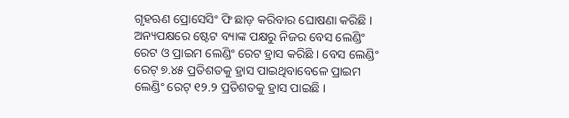ଗୃହଋଣ ପ୍ରୋସେସିଂ ଫି ଛାଡ଼ କରିବାର ଘୋଷଣା କରିଛି ।
ଅନ୍ୟପକ୍ଷରେ ଷ୍ଟେଟ ବ୍ୟାଙ୍କ ପକ୍ଷରୁ ନିଜର ବେସ ଲେଣ୍ଡିଂ ରେଟ ଓ ପ୍ରାଇମ ଲେଣ୍ଡିଂ ରେଟ ହ୍ରାସ କରିଛି । ବେସ ଲେଣ୍ଡିଂ ରେଟ୍ ୭.୪୫ ପ୍ରତିଶତକୁ ହ୍ରାସ ପାଇଥିବାବେଳେ ପ୍ରାଇମ ଲେଣ୍ଡିଂ ରେଟ୍ ୧୨.୨ ପ୍ରତିଶତକୁ ହ୍ରାସ ପାଇଛି ।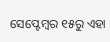ସେପ୍ଟେମ୍ବର ୧୫ରୁ ଏହା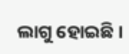ଲାଗୁ ହୋଇଛି ।